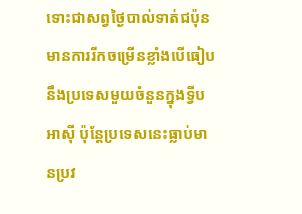ទោះជាសព្វថ្ងៃបាល់ទាត់ជប៉ុន មានការរីកចម្រើនខ្លាំងបើធៀបនឹងប្រទេសមួយចំនួនក្នុងទ្វីបអាស៊ី ប៉ុន្ដែប្រទេសនេះធ្លាប់មានប្រវ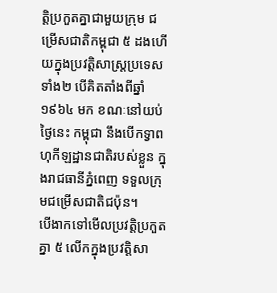ត្តិប្រកួតគ្នាជាមួយក្រុម ជម្រើសជាតិកម្ពុជា ៥ ដងហើយក្នុងប្រវត្តិសាស្ត្រប្រទេសទាំង២ បើគិតតាំងពីឆ្នាំ ១៩៦៤ មក ខណៈនៅយប់ថ្ងៃនេះ កម្ពុជា នឹងបើកទ្វាពហុកីឡដ្ឋានជាតិរបស់ខ្លួន ក្នុងរាជធានីភ្នំពេញ ទទួលក្រុមជម្រើសជាតិជប៉ុន។
បើងាកទៅមើលប្រវត្តិប្រកួតគ្នា ៥ លើកក្នុងប្រវត្តិសា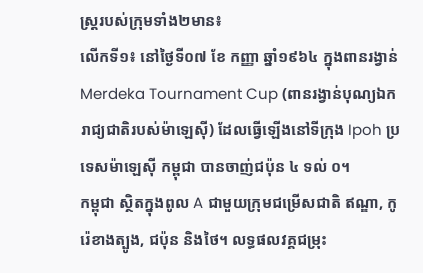ស្ត្ររបស់ក្រុមទាំង២មាន៖
លើកទី១៖ នៅថ្ងៃទី០៧ ខែ កញ្ញា ឆ្នាំ១៩៦៤ ក្នុងពានរង្វាន់ Merdeka Tournament Cup (ពានរង្វាន់បុណ្យឯករាជ្យជាតិរបស់ម៉ាឡេស៊ី) ដែលធ្វើឡើងនៅទីក្រុង Ipoh ប្រទេសម៉ាឡេស៊ី កម្ពុជា បានចាញ់ជប៉ុន ៤ ទល់ ០។
កម្ពុជា ស្ថិតក្នុងពូល A ជាមួយក្រុមជម្រើសជាតិ ឥណ្ឌា, កូរ៉េខាងត្បូង, ជប៉ុន និងថៃ។ លទ្ធផលវគ្គជម្រុះ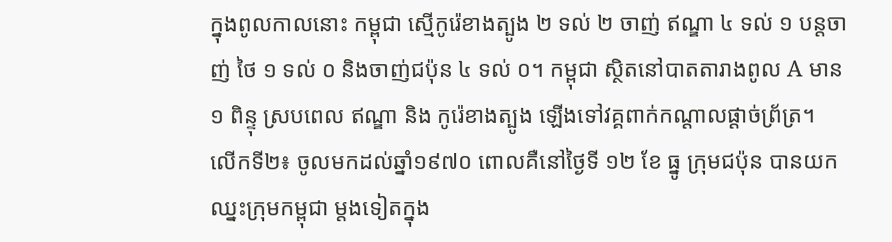ក្នុងពូលកាលនោះ កម្ពុជា ស្មើកូរ៉េខាងត្បូង ២ ទល់ ២ ចាញ់ ឥណ្ឌា ៤ ទល់ ១ បន្តចាញ់ ថៃ ១ ទល់ ០ និងចាញ់ជប៉ុន ៤ ទល់ ០។ កម្ពុជា ស្ថិតនៅបាតតារាងពូល A មាន ១ ពិន្ទុ ស្របពេល ឥណ្ឌា និង កូរ៉េខាងត្បូង ឡើងទៅវគ្គពាក់កណ្ដាលផ្ដាច់ព្រ័ត្រ។
លើកទី២៖ ចូលមកដល់ឆ្នាំ១៩៧០ ពោលគឺនៅថ្ងៃទី ១២ ខែ ធ្នូ ក្រុមជប៉ុន បានយកឈ្នះក្រុមកម្ពុជា ម្តងទៀតក្នុង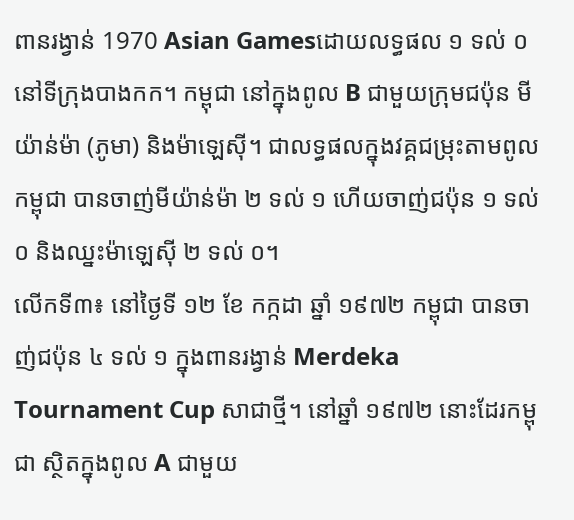ពានរង្វាន់ 1970 Asian Gamesដោយលទ្ធផល ១ ទល់ ០ នៅទីក្រុងបាងកក។ កម្ពុជា នៅក្នុងពូល B ជាមួយក្រុមជប៉ុន មីយ៉ាន់ម៉ា (ភូមា) និងម៉ាឡេស៊ី។ ជាលទ្ធផលក្នុងវគ្គជម្រុះតាមពូល កម្ពុជា បានចាញ់មីយ៉ាន់ម៉ា ២ ទល់ ១ ហើយចាញ់ជប៉ុន ១ ទល់ ០ និងឈ្នះម៉ាឡេស៊ី ២ ទល់ ០។
លើកទី៣៖ នៅថ្ងៃទី ១២ ខែ កក្កដា ឆ្នាំ ១៩៧២ កម្ពុជា បានចាញ់ជប៉ុន ៤ ទល់ ១ ក្នុងពានរង្វាន់ Merdeka Tournament Cup សាជាថ្មី។ នៅឆ្នាំ ១៩៧២ នោះដែរកម្ពុជា ស្ថិតក្នុងពូល A ជាមួយ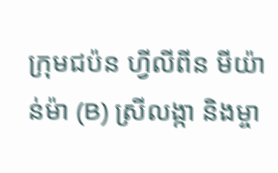ក្រុមជប៉ន ហ្វីលីពីន មីយ៉ាន់ម៉ា (B) ស្រីលង្កា និងម្ចា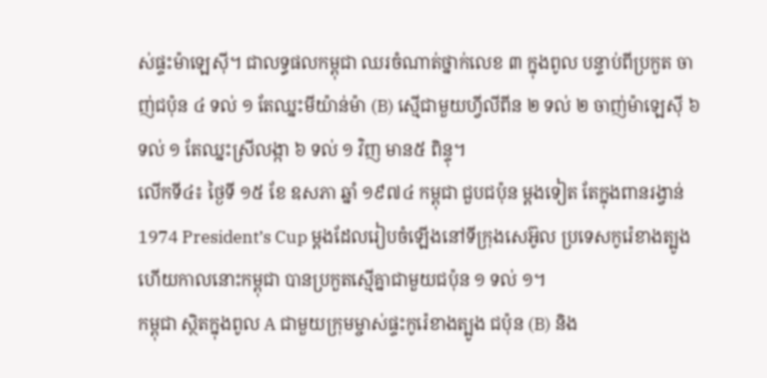ស់ផ្ទះម៉ាឡេស៊ី។ ជាលទ្ធផលកម្ពុជា ឈរចំណាត់ថ្នាក់លេខ ៣ ក្នុងពូល បន្ទាប់ពីប្រកួត ចាញ់ជប៉ុន ៤ ទល់ ១ តែឈ្នះមីយ៉ាន់ម៉ា (B) ស្មើជាមួយហ្វីលីពីន ២ ទល់ ២ ចាញ់ម៉ាឡេស៊ី ៦ ទល់ ១ តែឈ្នះស្រីលង្កា ៦ ទល់ ១ វិញ មាន៥ ពិន្ទុ។
លើកទី៤៖ ថ្ងៃទី ១៥ ខែ ឧសភា ឆ្នាំ ១៩៧៤ កម្ពុជា ជួបជប៉ុន ម្ដងទៀត តែក្នុងពានរង្វាន់ 1974 President’s Cup ម្ដងដែលរៀបចំឡើងនៅទីក្រុងសេអ៊ូល ប្រទេសកូរ៉េខាងត្បូង ហើយកាលនោះកម្ពុជា បានប្រកួតស្មើគ្នាជាមួយជប៉ុន ១ ទល់ ១។
កម្ពុជា ស្ថិតក្នុងពូល A ជាមួយក្រុមម្ចាស់ផ្ទះកូរ៉េខាងត្បូង ជប៉ុន (B) និង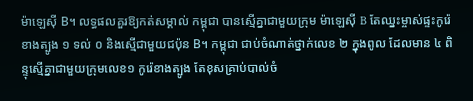ម៉ាឡេស៊ី B។ លទ្ធផលគួរឱ្យកត់សម្គាល់ កម្ពុជា បានស្មើគ្នាជាមួយក្រុម ម៉ាឡេស៊ី B តែឈ្នះម្ចាស់ផ្ទះកូរ៉េខាងត្បូង ១ ទល់ ០ និងស្មើជាមួយជប៉ុន B។ កម្ពុជា ជាប់ចំណាត់ថ្នាក់លេខ ២ ក្នុងពូល ដែលមាន ៤ ពិន្ទុស្មើគ្នាជាមួយក្រុមលេខ១ កូរ៉េខាងត្បូង តែខុសគ្រាប់បាល់ចំ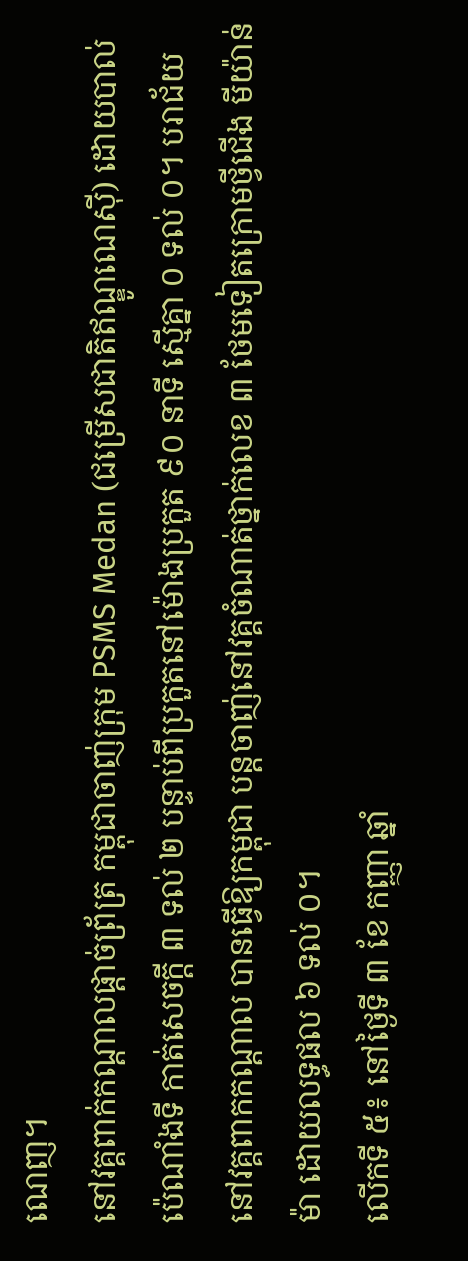ណេញ។
នៅវគ្គពាក់កណ្ដាលផ្ដាច់ព្រ័ត្រ កម្ពុជាចាញ់ក្រុម PSMS Medan (ជម្រើសជាតិឥណ្ឌូណេស៊ី) ដោយបាល់ប៉េណាំងទី កាត់សេចក្ដី ៣ ទល់ ២ បន្ទាប់ពីប្រកួតនៅម៉ោងប្រកួត ៩០ នាទី ស្មើគ្នា ០ ទល់ ០។ បរាជ័យ នៅវគ្គពាកកណ្ដាល បានធ្វើឱ្យកម្ពុជា បន្តចាញ់នៅវគ្គចំណាត់ថ្នាក់លេខ ៣ ថែមទៀតក្រោមថ្វីជើង មីយ៉ាន់ម៉ា ដោយលទ្ធផល ៦ ទល់ ០។
លើកទី ៥៖ នៅថ្ងៃទី ៣ ខែ កញ្ញា ឆ្នាំ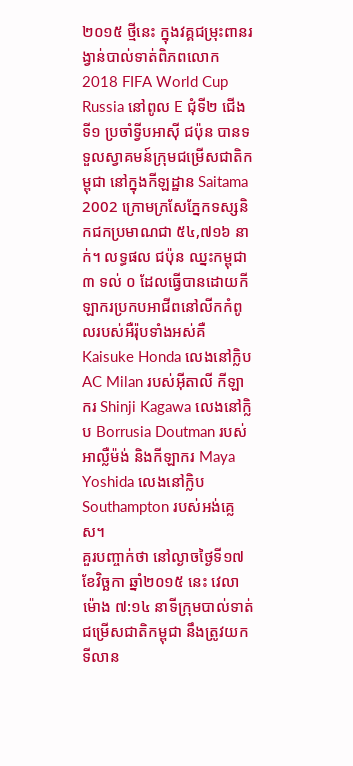២០១៥ ថ្មីនេះ ក្នុងវគ្គជម្រុះពានរង្វាន់បាល់ទាត់ពិភពលោក 2018 FIFA World Cup Russia នៅពូល E ជុំទី២ ជើងទី១ ប្រចាំទ្វីបអាស៊ី ជប៉ុន បានទទួលស្វាគមន៍ក្រុមជម្រើសជាតិកម្ពុជា នៅក្នុងកីឡដ្ឋាន Saitama 2002 ក្រោមក្រសែភ្នែកទស្សនិកជកប្រមាណជា ៥៤,៧១៦ នាក់។ លទ្ធផល ជប៉ុន ឈ្នះកម្ពុជា ៣ ទល់ ០ ដែលធ្វើបានដោយកីឡាករប្រកបអាជីពនៅលីកកំពូលរបស់អឺរ៉ុបទាំងអស់គឺ Kaisuke Honda លេងនៅក្លិប AC Milan របស់អ៊ីតាលី កីឡាករ Shinji Kagawa លេងនៅក្លិប Borrusia Doutman របស់អាល្លឺម៉ង់ និងកីឡាករ Maya Yoshida លេងនៅក្លិប Southampton របស់អង់គ្លេស។
គួរបញ្ចាក់ថា នៅល្ងាចថ្ងៃទី១៧ ខែវិច្ឆកា ឆ្នាំ២០១៥ នេះ វេលាម៉ោង ៧:១៤ នាទីក្រុមបាល់ទាត់ជម្រើសជាតិកម្ពុជា នឹងត្រូវយកទីលាន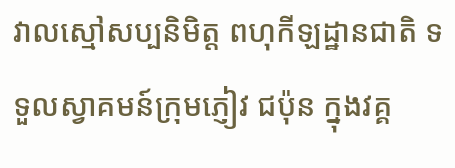វាលស្មៅសប្បនិមិត្ត ពហុកីឡដ្ឋានជាតិ ទទួលស្វាគមន៍ក្រុមភ្ញៀវ ជប៉ុន ក្នុងវគ្គ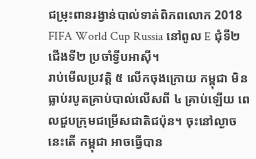ជម្រុះពានរង្វាន់បាល់ទាត់ពិភពលោក 2018 FIFA World Cup Russia នៅពូល E ជុំទី២ ជើងទី២ ប្រចាំទ្វីបអាស៊ី។
រាប់មើលប្រវត្តិ ៥ លើកចុងក្រោយ កម្ពុជា មិនធ្លាប់របូតគ្រាប់បាល់លើសពី ៤ គ្រាប់ឡើយ ពេលជួបក្រុមជម្រើសជាតិជប៉ុន។ ចុះនៅល្ងាចនេះតើ កម្ពុជា អាចធ្វើបាន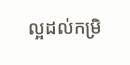ល្អដល់កម្រិ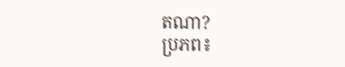តណា?
ប្រភព៖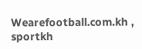Wearefootball.com.kh , sportkh